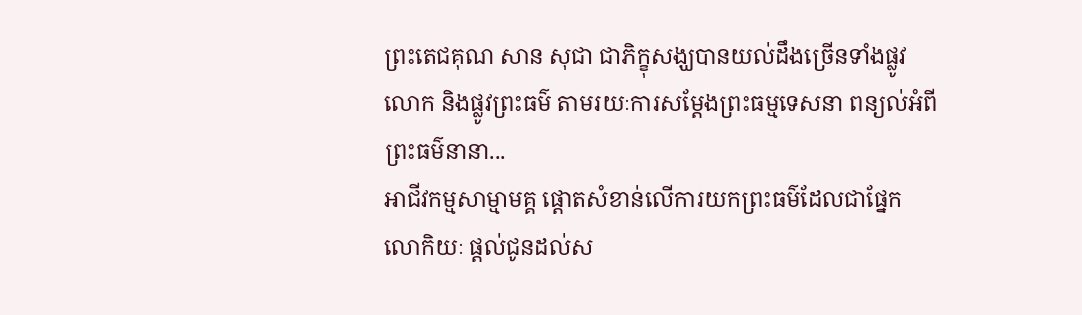ព្រះតេជគុណ សាន សុជា ជាភិក្ខុសង្ឃបានយល់ដឹងច្រើនទាំងផ្លូវលោក និងផ្លូវព្រះធម៌ តាមរយៈការសម្ដែងព្រះធម្មទេសនា ពន្យល់អំពីព្រះធម៌នានា...
អាជីវកម្មសាម្មាមគ្គ ផ្តោតសំខាន់លើការយកព្រះធម៌ដែលជាផ្នែកលោកិយៈ ផ្តល់ជូនដល់ស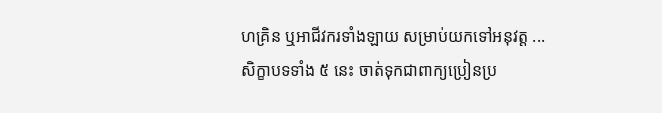ហគ្រិន ឬអាជីវករទាំងឡាយ សម្រាប់យកទៅអនុវត្ត ...
សិក្ខាបទទាំង ៥ នេះ ចាត់ទុកជាពាក្យប្រៀនប្រ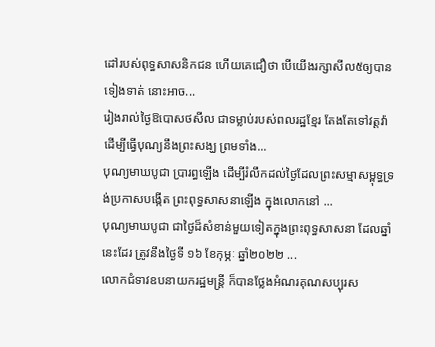ដៅរបស់ពុទ្ធសាសនិកជន ហើយគេជឿថា បើយើងរក្សាសីល៥ឲ្យបានទៀងទាត់ នោះអាច...
រៀងរាល់ថ្ងៃឱបោសថសីល ជាទម្លាប់របស់ពលរដ្ឋខ្មែរ តែងតែទៅវត្តវ៉ា ដើម្បីធ្វើបុណ្យនឹងព្រះសង្ឃ ព្រមទាំង...
បុណ្យមាឃបូជា ប្រារព្ធឡើង ដើម្បីរំលឹកដល់ថៃ្ងដែលព្រះសម្មាសម្ពុទ្ធទ្រង់ប្រកាសបង្កើត ព្រះពុទ្ធសាសនាឡើង ក្នុងលោកនៅ ...
បុណ្យមាឃបូជា ជាថ្ងៃដ៏សំខាន់មួយទៀតក្នុងព្រះពុទ្ធសាសនា ដែលឆ្នាំនេះដែរ ត្រូវនឹងថ្ងៃទី ១៦ ខែកុម្ភៈ ឆ្នាំ២០២២ ...
លោកជំទាវឧបនាយករដ្ឋមន្ត្រី ក៏បានថ្លែងអំណរគុណសប្បុរស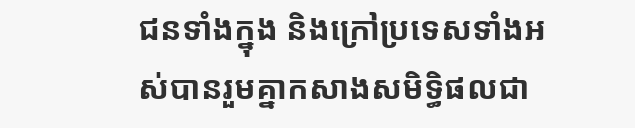ជនទាំងក្នុង និងក្រៅប្រទេសទាំងអស់បានរួមគ្នាកសាងសមិទ្ធិផលជា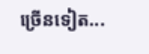ច្រើនទៀត...